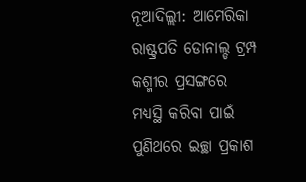ନୂଆଦିଲ୍ଲୀ: ଆମେରିକା ରାଷ୍ଟ୍ରପତି ଡୋନାଲ୍ଡ ଟ୍ରମ୍ପ କଶ୍ମୀର ପ୍ରସଙ୍ଗରେ ମଧ୍ୟସ୍ଥି କରିବା ପାଇଁ ପୁଣିଥରେ ଇଚ୍ଛା ପ୍ରକାଶ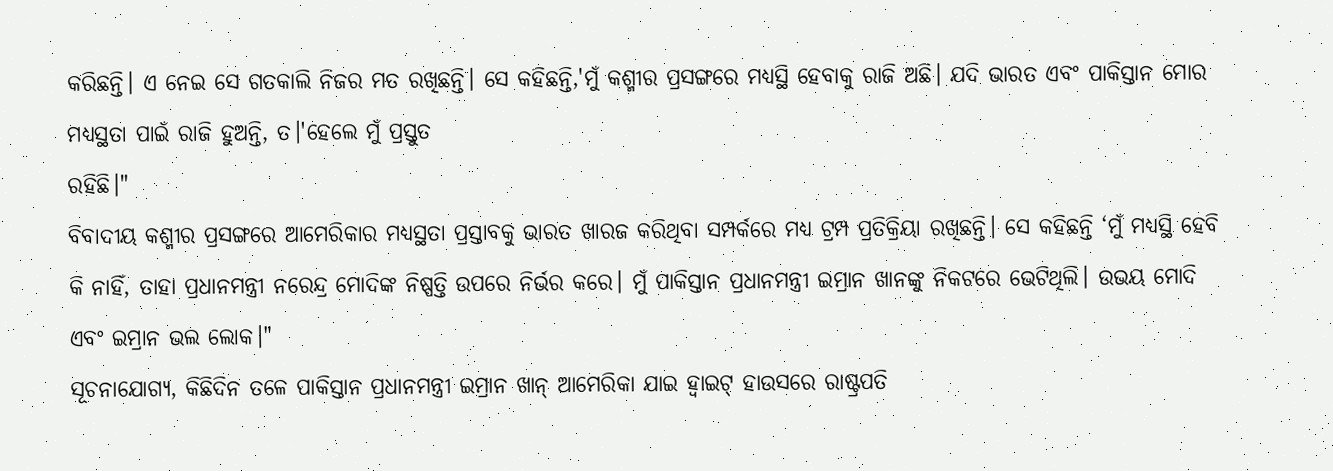କରିଛନ୍ତି। ଏ ନେଇ ସେ ଗତକାଲି ନିଜର ମତ ରଖିଛନ୍ତି। ସେ କହିଛନ୍ତି,'ମୁଁ କଶ୍ମୀର ପ୍ରସଙ୍ଗରେ ମଧ୍ୟସ୍ଥି ହେବାକୁ ରାଜି ଅଛି। ଯଦି ଭାରତ ଏବଂ ପାକିସ୍ତାନ ମୋର ମଧ୍ୟସ୍ଥତା ପାଇଁ ରାଜି ହୁଅନ୍ତି, ତ।'ହେଲେ ମୁଁ ପ୍ରସ୍ତୁତ
ରହିଛି।"
ବିବାଦୀୟ କଶ୍ମୀର ପ୍ରସଙ୍ଗରେ ଆମେରିକାର ମଧ୍ୟସ୍ଥତା ପ୍ରସ୍ତାବକୁ ଭାରତ ଖାରଜ କରିଥିବା ସମ୍ପର୍କରେ ମଧ୍ୟ ଟ୍ରମ୍ପ ପ୍ରତିକ୍ରିୟା ରଖିଛନ୍ତି। ସେ କହିଛନ୍ତି ‘ମୁଁ ମଧ୍ୟସ୍ଥି ହେବି କି ନାହିଁ, ତାହା ପ୍ରଧାନମନ୍ତ୍ରୀ ନରେନ୍ଦ୍ର ମୋଦିଙ୍କ ନିଷ୍ପତ୍ତି ଉପରେ ନିର୍ଭର କରେ। ମୁଁ ପାକିସ୍ତାନ ପ୍ରଧାନମନ୍ତ୍ରୀ ଇମ୍ରାନ ଖାନଙ୍କୁ ନିକଟରେ ଭେଟିଥିଲି। ଉଭୟ ମୋଦି ଏବଂ ଇମ୍ରାନ ଭଲ ଲୋକ।"
ସୂଚନାଯୋଗ୍ୟ, କିଛିଦିନ ତଳେ ପାକିସ୍ତାନ ପ୍ରଧାନମନ୍ତ୍ରୀ ଇମ୍ରାନ ଖାନ୍ ଆମେରିକା ଯାଇ ହ୍ୱାଇଟ୍ ହାଉସରେ ରାଷ୍ଟ୍ରପତି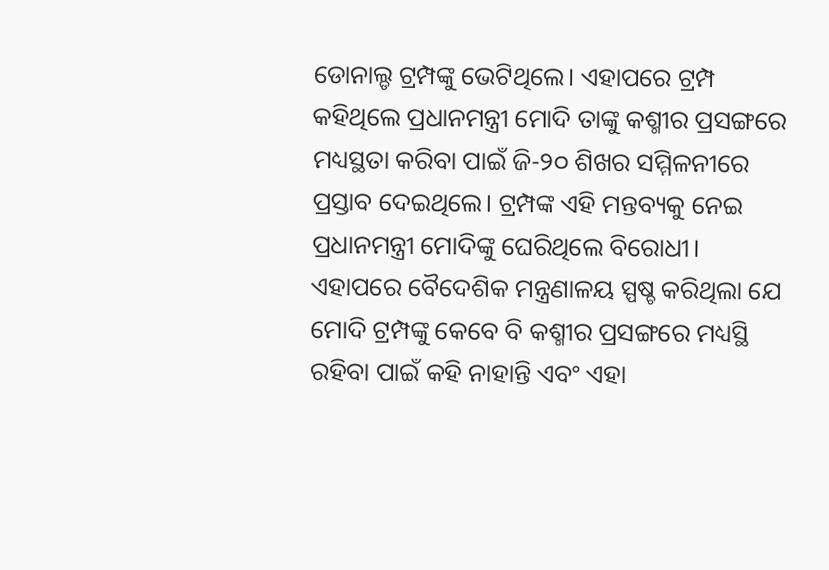ଡୋନାଲ୍ଡ ଟ୍ରମ୍ପଙ୍କୁ ଭେଟିଥିଲେ। ଏହାପରେ ଟ୍ରମ୍ପ କହିଥିଲେ ପ୍ରଧାନମନ୍ତ୍ରୀ ମୋଦି ତାଙ୍କୁ କଶ୍ମୀର ପ୍ରସଙ୍ଗରେ ମଧ୍ୟସ୍ଥତା କରିବା ପାଇଁ ଜି-୨୦ ଶିଖର ସମ୍ମିଳନୀରେ ପ୍ରସ୍ତାବ ଦେଇଥିଲେ। ଟ୍ରମ୍ପଙ୍କ ଏହି ମନ୍ତବ୍ୟକୁ ନେଇ ପ୍ରଧାନମନ୍ତ୍ରୀ ମୋଦିଙ୍କୁ ଘେରିଥିଲେ ବିରୋଧୀ। ଏହାପରେ ବୈଦେଶିକ ମନ୍ତ୍ରଣାଳୟ ସ୍ପଷ୍ଚ କରିଥିଲା ଯେ ମୋଦି ଟ୍ରମ୍ପଙ୍କୁ କେବେ ବି କଶ୍ମୀର ପ୍ରସଙ୍ଗରେ ମଧ୍ୟସ୍ଥି ରହିବା ପାଇଁ କହି ନାହାନ୍ତି ଏବଂ ଏହା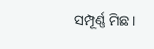ସମ୍ପୂର୍ଣ୍ଣ ମିଛ।